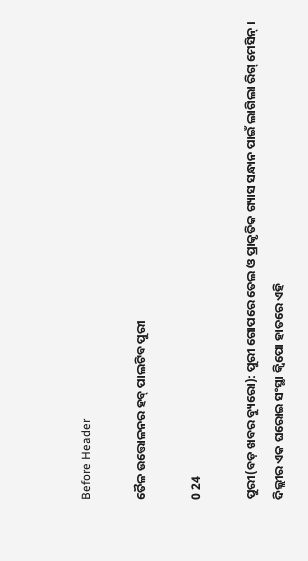Before Header

ତୈଳ ଉତ୍ତୋଳନର ହବ୍ ପାଲଟିବ ପୁରୀ

0 24

ପୁରୀ(ବଡ଼ ଖବର ବ୍ୟୁରୋ): ପୁରୀ ଗୋପରେ ତେଲ ଓ ପ୍ରାକୃତିକ ଗ୍ୟାସ ସନ୍ଧାନ ପାଇଁ ଲାଗିଲା ରିଗ୍ ମେସିନ୍ । ଦିଲ୍ଲୀର ଏକ ଘରୋଇ ସଂସ୍ଥା କ୍ୱିପୋ ହାତରେ ଏହି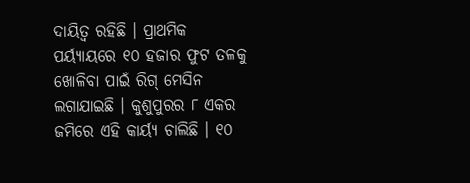ଦାୟିତ୍ୱ ରହିଛି । ପ୍ରାଥମିକ ପର୍ୟ୍ୟାୟରେ ୧୦ ହଜାର ଫୁଟ ତଳକୁ ଖୋଳିବା ପାଇଁ ରିଗ୍ ମେସିନ ଲଗାଯାଇଛି । କୁଶୁପୁରର ୮ ଏକର ଜମିରେ ଏହି କାର୍ୟ୍ୟ ଚାଲିଛି । ୧୦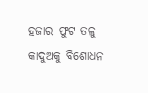ହଜାର ଫୁଟ ତଳୁ କାଦୁଅକୁ ବିଶୋଧନ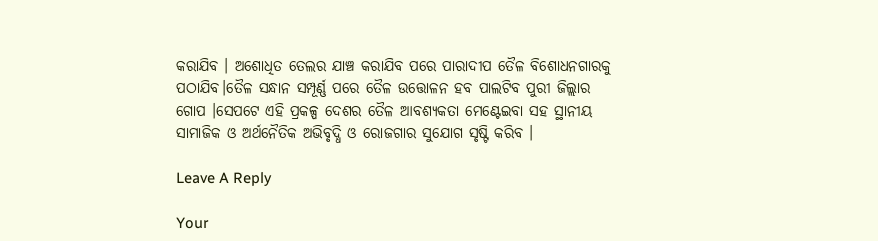କରାଯିବ । ଅଶୋଧିତ ତେଲର ଯାଞ୍ଚ କରାଯିବ ପରେ ପାରାଦୀପ ତୈଳ ବିଶୋଧନଗାରକୁ ପଠାଯିବ।ତୈଳ ସନ୍ଧାନ ସମ୍ପୂର୍ଣ୍ଣ ପରେ ତୈଳ ଉତ୍ତୋଳନ ହବ ପାଲଟିବ ପୁରୀ ଜିଲ୍ଲାର ଗୋପ ।ସେପଟେ ଏହି ପ୍ରକଳ୍ପ ଦେଶର ତୈଳ ଆବଶ୍ୟକତା ମେଣ୍ଟେଇବା ସହ ସ୍ଥାନୀୟ ସାମାଜିକ ଓ ଅର୍ଥନୈତିକ ଅଭିବୃଦ୍ଧି ଓ ରୋଜଗାର ସୁଯୋଗ ସୃଷ୍ଟି କରିବ ।

Leave A Reply

Your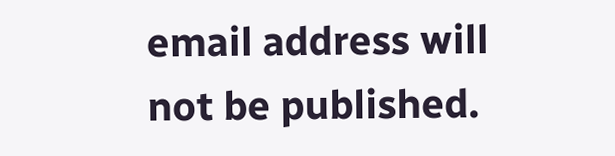email address will not be published.